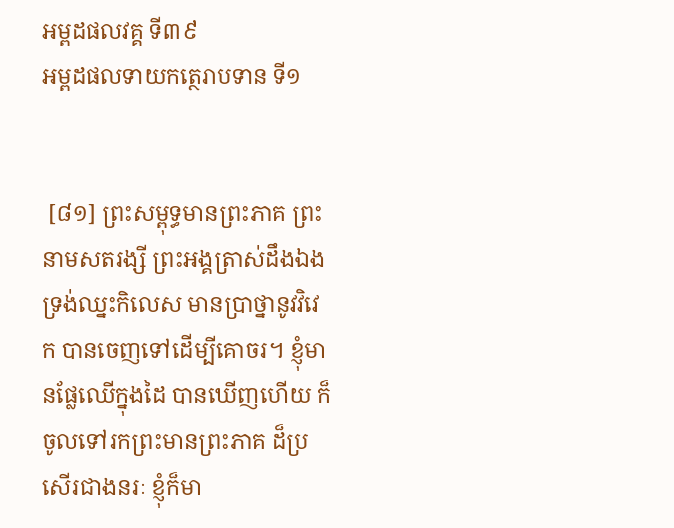អម្ពដផលវគ្គ ទី៣៩
អម្ពដផលទាយកត្ថេរាបទាន ទី១


 [៨១] ព្រះសម្ពុទ្ធមានព្រះភាគ ព្រះនាមសតរង្សី ព្រះអង្គត្រាស់ដឹងឯង ទ្រង់ឈ្នះកិលេស មានប្រាថ្នានូវវិវេក បានចេញទៅដើម្បីគោចរ។ ខ្ញុំមានផ្លែឈើក្នុងដៃ បានឃើញហើយ ក៏ចូលទៅរកព្រះមានព្រះភាគ ដ៏ប្រសើរជាងនរៈ ខ្ញុំក៏មា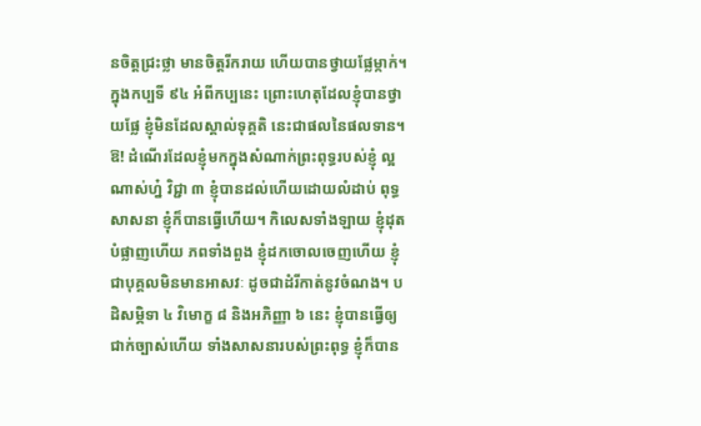នចិត្តជ្រះថ្លា មានចិត្តរីករាយ ហើយបានថ្វាយផ្លែម្កាក់។ ក្នុងកប្បទី ៩៤ អំពីកប្បនេះ ព្រោះហេតុដែលខ្ញុំបានថ្វាយផ្លែ ខ្ញុំមិនដែលស្គាល់ទុគ្គតិ នេះជាផលនៃផលទាន។ ឱ! ដំណើរដែលខ្ញុំមកក្នុងសំណាក់ព្រះពុទ្ធរបស់ខ្ញុំ ល្អណាស់ហ្ន៎ វិជ្ជា ៣ ខ្ញុំបានដល់ហើយដោយលំដាប់ ពុទ្ធសាសនា ខ្ញុំក៏បានធ្វើហើយ។ កិលេសទាំងឡាយ ខ្ញុំដុតបំផ្លាញហើយ ភពទាំងពួង ខ្ញុំដកចោលចេញហើយ ខ្ញុំជាបុគ្គលមិនមានអាសវៈ ដូចជាដំរីកាត់នូវចំណង។ បដិសម្ភិទា ៤ វិមោក្ខ ៨ និងអភិញ្ញា ៦ នេះ ខ្ញុំបានធ្វើឲ្យជាក់ច្បាស់ហើយ ទាំងសាសនារបស់ព្រះពុទ្ធ ខ្ញុំក៏បាន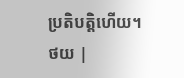ប្រតិបត្តិហើយ។
ថយ |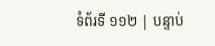ទំព័រទី ១១២ | បន្ទាប់